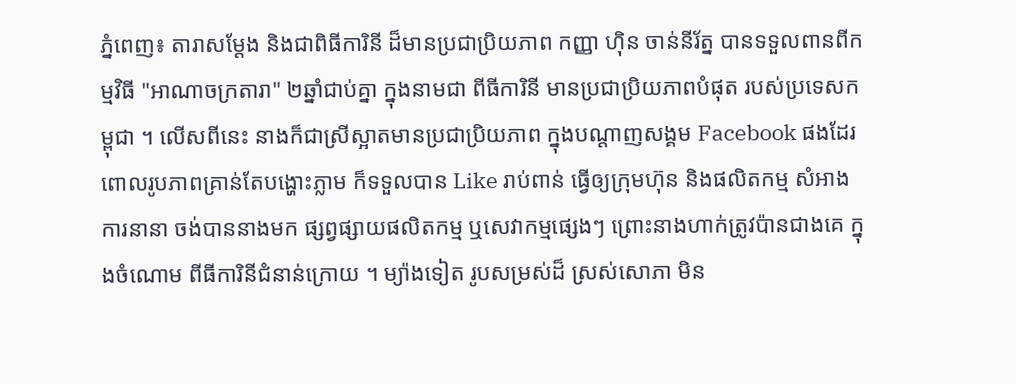ភ្នំពេញ៖ តារាសម្ដែង និងជាពិធីការិនី ដ៏មានប្រជាប្រិយភាព កញ្ញា ហ៊ិន ចាន់នីរ័ត្ន បានទទួលពានពីកម្មវិធី "អាណាចក្រតារា" ២ឆ្នាំជាប់គ្នា ក្នុងនាមជា ពីធីការិនី មានប្រជាប្រិយភាពបំផុត របស់ប្រទេសកម្ពុជា ។ លើសពីនេះ នាងក៏ជាស្រីស្អាតមានប្រជាប្រិយភាព ក្នុងបណ្ដាញសង្គម Facebook ផងដែរ ពោលរូបភាពគ្រាន់តែបង្ហោះភ្លាម ក៏ទទួលបាន Like រាប់ពាន់ ធ្វើឲ្យក្រុមហ៊ុន និងផលិតកម្ម សំអាងការនានា ចង់បាននាងមក ផ្សព្វផ្សាយផលិតកម្ម ឬសេវាកម្មផ្សេងៗ ព្រោះនាងហាក់ត្រូវប៉ានជាងគេ ក្នុងចំណោម ពីធីការិនីជំនាន់ក្រោយ ។ ម្យ៉ាងទៀត រូបសម្រស់ដ៏ ស្រស់សោភា មិន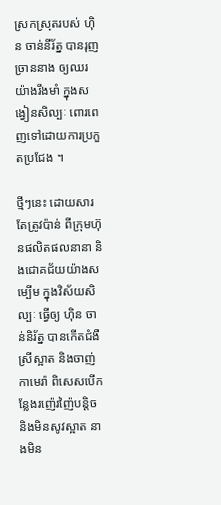ស្រកស្រុតរបស់ ហ៊ិន ចាន់នីរ័ត្ន បានរុញច្រាននាង ឲ្យឈរយ៉ាងរឹងមាំ ក្នុងសង្វៀនសិល្បៈ ពោរពេញទៅដោយការប្រកួតប្រជែង ។

ថ្មីៗនេះ ដោយសារតែត្រូវប៉ាន់ ពីក្រុមហ៊ុនផលិតផលនានា និងជោគជ័យយ៉ាងសម្បើម ក្នុងវិស័យសិល្បៈ ធ្វើឲ្យ ហ៊ិន ចាន់និរ័ត្ន បានកើតជំងឺ ស្រីស្អាត និងចាញ់កាមេរ៉ា ពិសេសបើកន្លែងរញ៉េរញ៉ៃបន្តិច និងមិនសូវស្អាត នាងមិន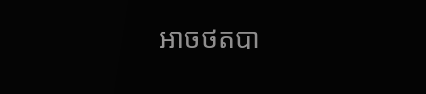អាចថតបា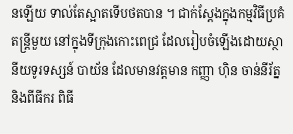នឡើយ ទាល់តែស្អាតទើបថតបាន ។ ជាក់ស្ដែងក្នុងកម្មវិធីប្រគំតន្ត្រីមួយ នៅក្នុងទីក្រុងកោះពេជ្រ ដែលរៀបចំឡើងដោយស្ថានីយទូរទស្សន៍ បាយ័ន ដែលមានវត្តមាន កញ្ញា ហ៊ិន ចាន់នីរ័ត្ន និងពីធីករ ពិធី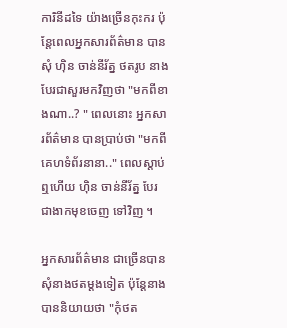ការិនីដទៃ យ៉ាងច្រើនកុះករ ប៉ុន្តែពេលអ្នកសារព័ត៌មាន បានសុំ ហ៊ិន ចាន់នីរ័ត្ន ថតរូប នាងបែរជាសួរមកវិញថា "មកពីខាងណា..? " ពេលនោះ អ្នកសារព័ត៌មាន បានប្រាប់ថា "មកពីគេហទំព័រនានា.." ពេលស្ដាប់ឮហើយ ហ៊ិន ចាន់នីរ័ត្ន បែរជាងាកមុខចេញ ទៅវិញ ។

អ្នកសារព័ត៌មាន ជាច្រើនបានសុំនាងថតម្ដងទៀត ប៉ុន្តែនាងបាននិយាយថា "កុំថត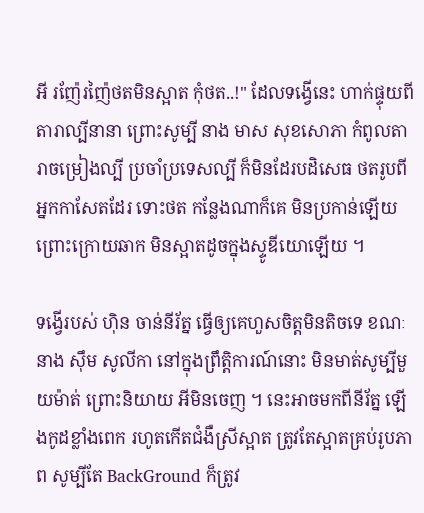អី រញ៉ែរញ៉ៃថតមិនស្អាត កុំថត..!" ដែលទង្វើនេះ ហាក់ផ្ទុយពី តារាល្បីនានា ព្រោះសូម្បី នាង មាស សុខសោភា កំពូលតារាចម្រៀងល្បី ប្រចាំប្រទេសល្បី ក៏មិនដែរបដិសេធ ថតរូបពីអ្នកកាសែតដែរ ទោះថត កន្លែងណាក៏គេ មិនប្រកាន់ឡើយ ព្រោះក្រោយឆាក មិនស្អាតដូចក្នុងស្ទូឌីយោឡើយ ។

ទង្វើរបស់ ហ៊ិន ចាន់នីរ័ត្ន ធ្វើឲ្យគេហួសចិត្តមិនតិចទេ ខណៈនាង ស៊ឹម សូលីកា នៅក្នុងព្រឹត្តិការណ៍នោះ មិនមាត់សូម្បីមួយម៉ាត់ ព្រោះនិយាយ អីមិនចេញ ។ នេះអាចមកពីនីរ័ត្ន ឡើងកូដខ្លាំងពេក រហូតកើតជំងឺស្រីស្អាត ត្រូវតែស្អាតគ្រប់រូបភាព សូម្បីតែ BackGround ក៏ត្រូវ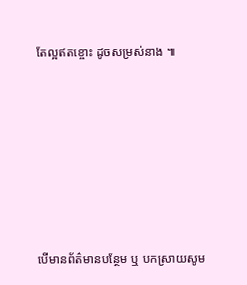តែល្អឥតខ្ចោះ ដូចសម្រស់នាង ៕








បើមានព័ត៌មានបន្ថែម ឬ បកស្រាយសូម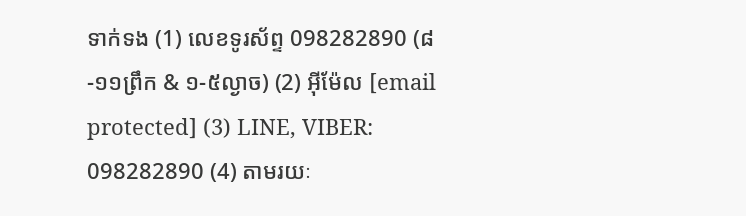ទាក់ទង (1) លេខទូរស័ព្ទ 098282890 (៨-១១ព្រឹក & ១-៥ល្ងាច) (2) អ៊ីម៉ែល [email protected] (3) LINE, VIBER: 098282890 (4) តាមរយៈ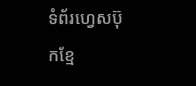ទំព័រហ្វេសប៊ុកខ្មែ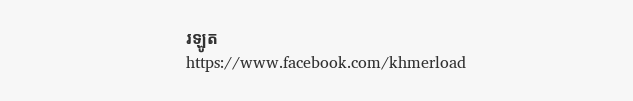រឡូត https://www.facebook.com/khmerload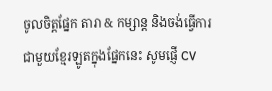ចូលចិត្តផ្នែក តារា & កម្សាន្ដ និងចង់ធ្វើការជាមួយខ្មែរឡូតក្នុងផ្នែកនេះ សូមផ្ញើ CV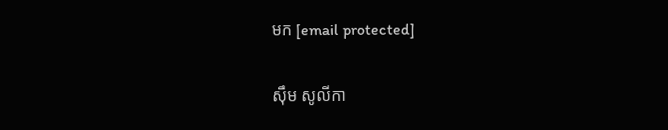មក [email protected]

ស៊ឹម សូលីកា